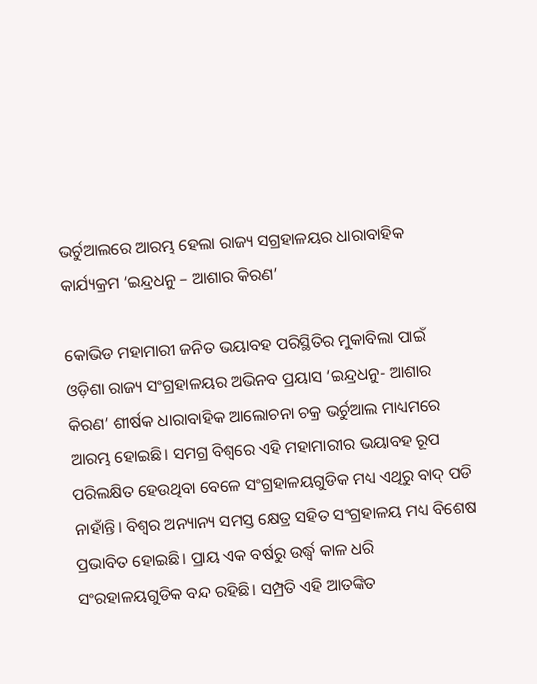ଭର୍ଚୁଆଲରେ ଆରମ୍ଭ ହେଲା ରାଜ୍ୟ ସଗ୍ରହାଳୟର ଧାରାବାହିକ କାର୍ଯ୍ୟକ୍ରମ ‘ଇନ୍ଦ୍ରଧନୁ – ଆଶାର କିରଣ’

କୋଭିଡ ମହାମାରୀ ଜନିତ ଭୟାବହ ପରିସ୍ଥିତିର ମୁକାବିଲା ପାଇଁ ଓଡ଼ିଶା ରାଜ୍ୟ ସଂଗ୍ରହାଳୟର ଅଭିନବ ପ୍ରୟାସ ‘ଇନ୍ଦ୍ରଧନୁ- ଆଶାର କିରଣ’ ଶୀର୍ଷକ ଧାରାବାହିକ ଆଲୋଚନା ଚକ୍ର ଭର୍ଚୁଆଲ ମାଧ୍ୟମରେ ଆରମ୍ଭ ହୋଇଛି। ସମଗ୍ର ବିଶ୍ବରେ ଏହି ମହାମାରୀର ଭୟାବହ ରୂପ ପରିଲକ୍ଷିତ ହେଉଥିବା ବେଳେ ସଂଗ୍ରହାଳୟଗୁଡିକ ମଧ୍ୟ ଏଥିରୁ ବାଦ୍ ପଡି ନାହାଁନ୍ତି। ବିଶ୍ବର ଅନ୍ୟାନ୍ୟ ସମସ୍ତ କ୍ଷେତ୍ର ସହିତ ସଂଗ୍ରହାଳୟ ମଧ୍ୟ ବିଶେଷ ପ୍ରଭାବିତ ହୋଇଛି। ପ୍ରାୟ ଏକ ବର୍ଷରୁ ଉର୍ଦ୍ଧ୍ବ କାଳ ଧରି ସଂରହାଳୟଗୁଡିକ ବନ୍ଦ ରହିଛି। ସମ୍ପ୍ରତି ଏହି ଆତଙ୍କିତ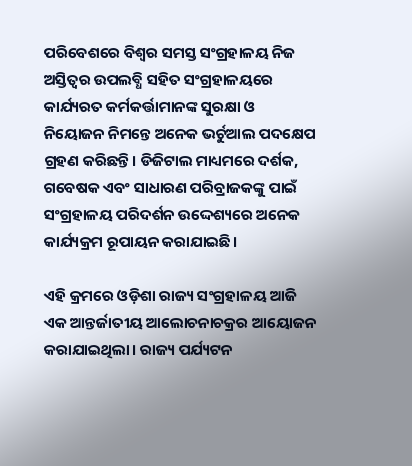ପରିବେଶରେ ବିଶ୍ବର ସମସ୍ତ ସଂଗ୍ରହାଳୟ ନିଜ ଅସ୍ତିତ୍ବର ଉପଲବ୍ଧି ସହିତ ସଂଗ୍ରହାଳୟରେ କାର୍ଯ୍ୟରତ କର୍ମକର୍ତ୍ତାମାନଙ୍କ ସୁରକ୍ଷା ଓ ନିୟୋଜନ ନିମନ୍ତେ ଅନେକ ଭର୍ଚୁଆଲ ପଦକ୍ଷେପ ଗ୍ରହଣ କରିଛନ୍ତି। ଡିଜିଟାଲ ମାଧ୍ୟମରେ ଦର୍ଶକ, ଗବେଷକ ଏବଂ ସାଧାରଣ ପରିବ୍ରାଜକଙ୍କୁ ପାଇଁ ସଂଗ୍ରହାଳୟ ପରିଦର୍ଶନ ଉଦ୍ଦେଶ୍ୟରେ ଅନେକ କାର୍ଯ୍ୟକ୍ରମ ରୂପାୟନ କରାଯାଇଛି।

ଏହି କ୍ରମରେ ଓଡ଼ିଶା ରାଜ୍ୟ ସଂଗ୍ରହାଳୟ ଆଜି ଏକ ଆନ୍ତର୍ଜାତୀୟ ଆଲୋଚନାଚକ୍ରର ଆୟୋଜନ କରାଯାଇଥିଲା। ରାଜ୍ୟ ପର୍ଯ୍ୟଟନ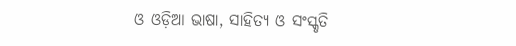ଓ ଓଡ଼ିଆ ଭାଷା, ସାହିତ୍ୟ ଓ ସଂସ୍କୃତି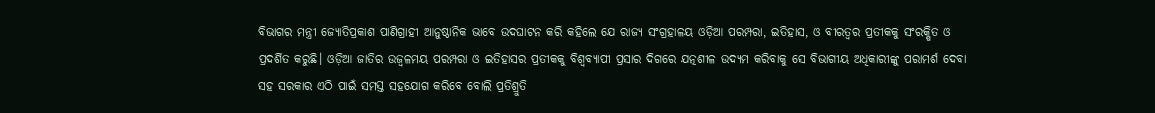ବିଭାଗର ମନ୍ତ୍ରୀ ଜ୍ୟୋତିପ୍ରକାଶ ପାଣିଗ୍ରାହୀ ଆନୁଷ୍ଠାନିକ ଭାବେ ଉଦଘାଟନ କରି କହିଲେ ଯେ ରାଜ୍ୟ ସଂଗ୍ରହାଳୟ ଓଡ଼ିଆ ପରମ୍ପରା, ଇତିହାସ, ଓ ବୀରତ୍ବର ପ୍ରତୀକକୁ ସଂରକ୍ଷିତ ଓ ପ୍ରଦର୍ଶିତ କରୁଛି। ଓଡ଼ିଆ ଜାତିର ଉଜ୍ବଳମୟ ପରମ୍ପରା ଓ ଇତିହାସର ପ୍ରତୀକକୁ ବିଶ୍ୱବ୍ୟାପୀ ପ୍ରସାର ଦିଗରେ ଯତ୍ନଶୀଳ ଉଦ୍ୟମ କରିବାକୁ ସେ ବିଭାଗୀୟ ଅଧିକାରୀଙ୍କୁ ପରାମର୍ଶ ଦେବା ସହ ସରକାର ଏଠି ପାଇଁ ସମସ୍ତ ସହଯୋଗ କରିବେ ବୋଲି ପ୍ରତିଶ୍ରୁତି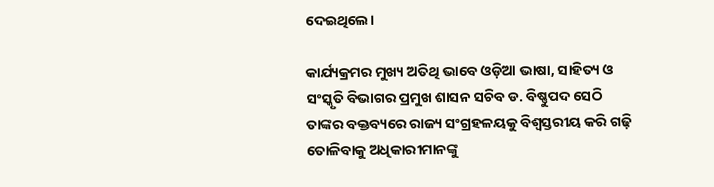ଦେଇଥିଲେ।

କାର୍ଯ୍ୟକ୍ରମର ମୁଖ୍ୟ ଅତିଥି ଭାବେ ଓଡ଼ିଆ ଭାଷା, ସାହିତ୍ୟ ଓ ସଂସ୍କୃତି ବିଭାଗର ପ୍ରମୁଖ ଶାସନ ସଚିବ ଡ. ବିଷ୍ଣୁପଦ ସେଠି ତାଙ୍କର ବକ୍ତବ୍ୟରେ ରାଜ୍ୟ ସଂଗ୍ରହଳୟକୁ ବିଶ୍ୱସ୍ତରୀୟ କରି ଗଢ଼ି ତୋଳିବାକୁ ଅଧିକାରୀମାନଙ୍କୁ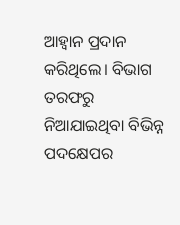ଆହ୍ୱାନ ପ୍ରଦାନ କରିଥିଲେ। ବିଭାଗ ତରଫରୁ ନିଆଯାଇଥିବା ବିଭିନ୍ନ ପଦକ୍ଷେପର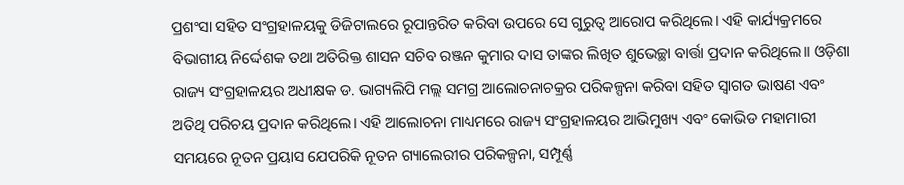ପ୍ରଶଂସା ସହିତ ସଂଗ୍ରହାଳୟକୁ ଡିଜିଟାଲରେ ରୂପାନ୍ତରିତ କରିବା ଉପରେ ସେ ଗୁରୁତ୍ୱ ଆରୋପ କରିଥିଲେ। ଏହି କାର୍ଯ୍ୟକ୍ରମରେ ବିଭାଗୀୟ ନିର୍ଦ୍ଦେଶକ ତଥା ଅତିରିକ୍ତ ଶାସନ ସଚିବ ରଞ୍ଜନ କୁମାର ଦାସ ତାଙ୍କର ଲିଖିତ ଶୁଭେଚ୍ଛା ବାର୍ତ୍ତା ପ୍ରଦାନ କରିଥିଲେ।। ଓଡ଼ିଶା ରାଜ୍ୟ ସଂଗ୍ରହାଳୟର ଅଧୀକ୍ଷକ ଡ. ଭାଗ୍ୟଲିପି ମଲ୍ଲ ସମଗ୍ର ଆଲୋଚନାଚକ୍ରର ପରିକଳ୍ପନା କରିବା ସହିତ ସ୍ବାଗତ ଭାଷଣ ଏବଂ ଅତିଥି ପରିଚୟ ପ୍ରଦାନ କରିଥିଲେ। ଏହି ଆଲୋଚନା ମାଧ୍ୟମରେ ରାଜ୍ୟ ସଂଗ୍ରହାଳୟର ଆଭିମୁଖ୍ୟ ଏବଂ କୋଭିଡ ମହାମାରୀ ସମୟରେ ନୂତନ ପ୍ରୟାସ ଯେପରିକି ନୂତନ ଗ୍ୟାଲେରୀର ପରିକଳ୍ପନା, ସମ୍ପୂର୍ଣ୍ଣ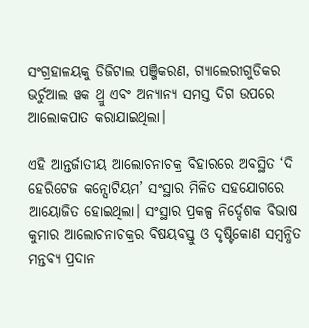ସଂଗ୍ରହାଳୟକୁ ଡିଜିଟାଲ ପଞ୍ଜିକରଣ, ଗ୍ୟାଲେରୀଗୁଡିକର ଭର୍ଚୁଆଲ ୱକ ଥ୍ରୁ ଏବଂ ଅନ୍ୟାନ୍ୟ ସମସ୍ତ ଦିଗ ଉପରେ ଆଲୋକପାତ କରାଯାଇଥିଲା।

ଏହି ଆନ୍ତର୍ଜାତୀୟ ଆଲୋଚନାଚକ୍ର ବିହାରରେ ଅବସ୍ଥିତ ‘ଦି ହେରିଟେଜ କନ୍ସୋଟିୟମ’ ସଂସ୍ଥାର ମିଳିତ ସହଯୋଗରେ ଆୟୋଜିତ ହୋଇଥିଲା। ସଂସ୍ଥାର ପ୍ରକଳ୍ପ ନିର୍ଦ୍ଦେଶକ ବିଭାଷ କୁମାର ଆଲୋଚନାଚକ୍ରର ବିଷୟବସ୍ତୁ ଓ ଦୃଷ୍ଟିକୋଣ ସମ୍ବନ୍ଧିତ ମନ୍ତବ୍ୟ ପ୍ରଦାନ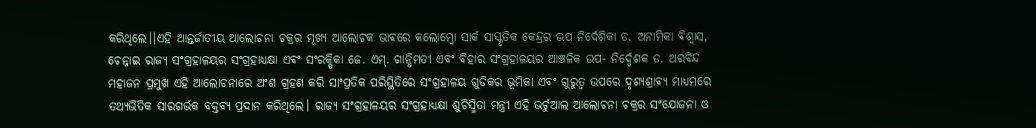କରିଥିଲେ।।ଏହି ଆନ୍ତର୍ଜାତୀୟ ଆଲୋଚନା ଚକ୍ରର ମୂଖ୍ୟ ଆଲୋଚକ ଭାବରେ କଲୋମ୍ବୋ ସାର୍କ ସାସ୍କୃତିକ କେନ୍ଦ୍ରର ଉପ ନିର୍ଦେଶିକା ଡ. ଅନାମିକା ବିଶ୍ୱାସ, ଚେନ୍ନାଇ ରାଜ୍ୟ ସଂଗ୍ରହାଳୟର ସଂଗ୍ରହାଧ୍ୟକ୍ଷା ଏବଂ ସଂରକ୍ଷିକା ଜେ. ଏମ୍. ଗାନ୍ଧିମତୀ ଏବଂ ବିହାର ସଂଗ୍ରହାଳୟର ଆଞ୍ଚଳିକ ଉପ- ନିର୍ଦ୍ଦେଶକ ଡ. ଅରବିନ୍ଦ ମହାଜନ ପ୍ରମୁଖ ଏହି ଆଲୋଚନାରେ ଅଂଶ ଗ୍ରହଣ କରି ସାଂପ୍ରତିକ ପରିସ୍ଥିତିରେ ସଂଗ୍ରହାଳୟ ଗୁଡିକର ଭୂମିକା ଏବଂ ଗୁରୁତ୍ୱ ଉପରେ ଦୃଶ୍ୟଶ୍ରାବ୍ୟ ମାଧ୍ୟମରେ ତଥ୍ୟଭିତିକ ସାରଗର୍ଭକ ବକ୍ତବ୍ୟ ପ୍ରଦାନ କରିଥିଲେ। ରାଜ୍ୟ ସଂଗ୍ରହାଳୟର ସଂଗ୍ରହାଧ୍ୟକ୍ଷା ଶୁଚିସ୍ମିତା ମନ୍ତ୍ରୀ ଏହି ଭର୍ଚୁଆଲ ଆଲୋଚନା ଚକ୍ରର ସଂଯୋଜନା ଓ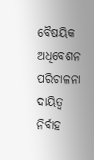ବୈଷୟିକ ଅଧିବେଶନ ପରିଚାଳନା ଦାୟିତ୍ୱ ନିର୍ବାହ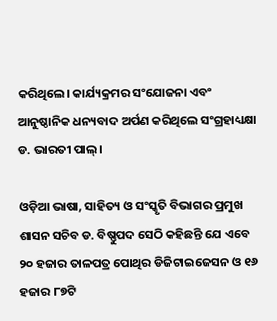କରିଥିଲେ। କାର୍ଯ୍ୟକ୍ରମର ସଂଯୋଜନା ଏବଂ ଆନୁଷ୍ଠାନିକ ଧନ୍ୟବାଦ ଅର୍ପଣ କରିଥିଲେ ସଂଗ୍ରହାଧ୍ୟକ୍ଷା ଡ. ଭାରତୀ ପାଲ୍।

ଓଡ଼ିଆ ଭାଷା, ସାହିତ୍ୟ ଓ ସଂସ୍କୃତି ବିଭାଗର ପ୍ରମୁଖ ଶାସନ ସଚିବ ଡ. ବିଷ୍ଣୁପଦ ସେଠି କହିଛନ୍ତି ଯେ ଏବେ ୨୦ ହଜାର ତାଳପତ୍ର ପୋଥିର ଡିଜିଟାଇଜେସନ ଓ ୧୬ ହଜାର ୮୭ଟି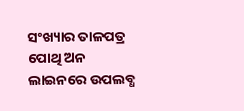ସଂଖ୍ୟାର ତାଳପତ୍ର ପୋଥି ଅନ ଲାଇନରେ ଉପଲବ୍ଧ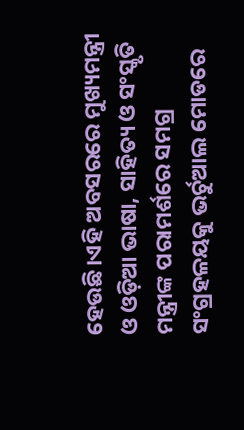ହେଉଛି।ଏହି ଅବସରରେ ମୁଖ୍ୟମନ୍ତ୍ରୀ ଓ ଓଡ଼ିଆ ଭାଷା, ସାହିତ୍ୟ ଓ ସଂସ୍କୃତି ମନ୍ତ୍ରୀଙ୍କ ପରାମର୍ଶରେ ସମଗ୍ର ସଂଗ୍ରହଳୟକୁ ଭର୍ଚୁଆଲ ମୋଡରେ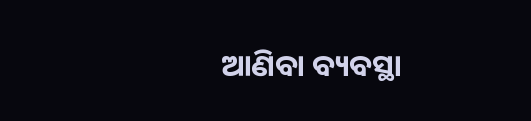ଆଣିବା ବ୍ୟବସ୍ଥା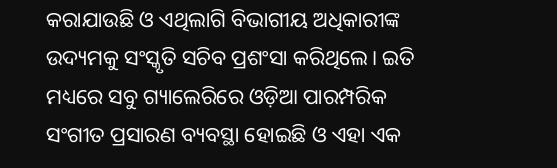କରାଯାଉଛି ଓ ଏଥିଲାଗି ବିଭାଗୀୟ ଅଧିକାରୀଙ୍କ ଉଦ୍ୟମକୁ ସଂସ୍କୃତି ସଚିବ ପ୍ରଶଂସା କରିଥିଲେ। ଇତି ମଧ୍ୟରେ ସବୁ ଗ୍ୟାଲେରିରେ ଓଡ଼ିଆ ପାରମ୍ପରିକ ସଂଗୀତ ପ୍ରସାରଣ ବ୍ୟବସ୍ଥା ହୋଇଛି ଓ ଏହା ଏକ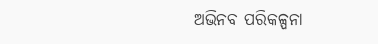ଅଭିନବ ପରିକଳ୍ପନା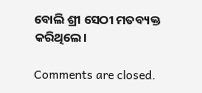ବୋଲି ଶ୍ରୀ ସେଠୀ ମତବ୍ୟକ୍ତ କରିଥିଲେ।

Comments are closed.